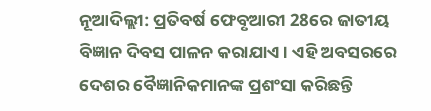ନୂଆଦିଲ୍ଲୀ: ପ୍ରତିବର୍ଷ ଫେବୃଆରୀ 28ରେ ଜାତୀୟ ବିଜ୍ଞାନ ଦିବସ ପାଳନ କରାଯାଏ । ଏହି ଅବସରରେ ଦେଶର ବୈଜ୍ଞାନିକମାନଙ୍କ ପ୍ରଶଂସା କରିଛନ୍ତି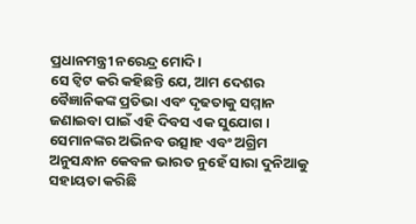ପ୍ରଧାନମନ୍ତ୍ରୀ ନରେନ୍ଦ୍ର ମୋଦି ।
ସେ ଟ୍ବିଟ କରି କହିଛନ୍ତି ଯେ, ଆମ ଦେଶର ବୈଜ୍ଞାନିକଙ୍କ ପ୍ରତିଭା ଏବଂ ଦୃଢତାକୁ ସମ୍ମାନ ଜଣାଇବା ପାଇଁ ଏହି ଦିବସ ଏକ ସୁଯୋଗ । ସେମାନଙ୍କର ଅଭିନବ ଉତ୍ସାହ ଏବଂ ଅଗ୍ରିମ ଅନୁସନ୍ଧାନ କେବଳ ଭାରତ ନୁହେଁ ସାରା ଦୁନିଆକୁ ସହାୟତା କରିଛି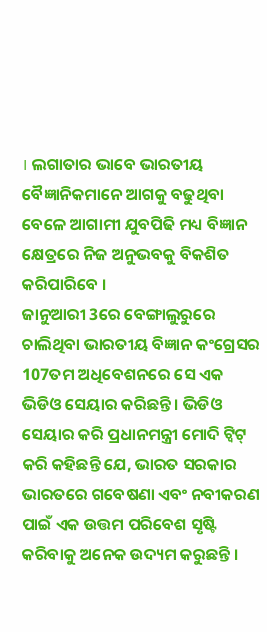। ଲଗାତାର ଭାବେ ଭାରତୀୟ ବୈଜ୍ଞାନିକମାନେ ଆଗକୁ ବଢୁଥିବା ବେଳେ ଆଗାମୀ ଯୁବପିଢି ମଧ୍ୟ ବିଜ୍ଞାନ କ୍ଷେତ୍ରରେ ନିଜ ଅନୁଭବକୁ ବିକଶିତ କରିପାରିବେ ।
ଜାନୁଆରୀ 3ରେ ବେଙ୍ଗାଲୁରୁରେ ଚାଲିଥିବା ଭାରତୀୟ ବିଜ୍ଞାନ କଂଗ୍ରେସର 107ତମ ଅଧିବେଶନରେ ସେ ଏକ ଭିଡିଓ ସେୟାର କରିଛନ୍ତି । ଭିଡିଓ ସେୟାର କରି ପ୍ରଧାନମନ୍ତ୍ରୀ ମୋଦି ଟ୍ବିଟ୍ କରି କହିଛନ୍ତି ଯେ, ଭାରତ ସରକାର ଭାରତରେ ଗବେଷଣା ଏବଂ ନବୀକରଣ ପାଇଁ ଏକ ଉତ୍ତମ ପରିବେଶ ସୃଷ୍ଟି କରିବାକୁ ଅନେକ ଉଦ୍ୟମ କରୁଛନ୍ତି ।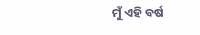ମୁଁ ଏହି ବର୍ଷ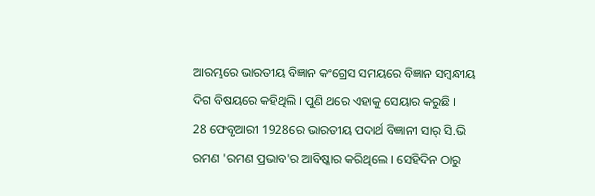ଆରମ୍ଭରେ ଭାରତୀୟ ବିଜ୍ଞାନ କଂଗ୍ରେସ ସମୟରେ ବିଜ୍ଞାନ ସମ୍ବନ୍ଧୀୟ ଦିଗ ବିଷୟରେ କହିଥିଲି । ପୁଣି ଥରେ ଏହାକୁ ସେୟାର କରୁଛି ।
28 ଫେବୃଆରୀ 1928ରେ ଭାରତୀୟ ପଦାର୍ଥ ବିଜ୍ଞାନୀ ସାର୍ ସି.ଭି ରମଣ 'ରମଣ ପ୍ରଭାବ'ର ଆବିଷ୍କାର କରିଥିଲେ । ସେହିଦିନ ଠାରୁ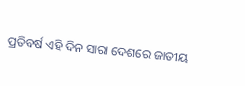ପ୍ରତିବର୍ଷ ଏହି ଦିନ ସାରା ଦେଶରେ ଜାତୀୟ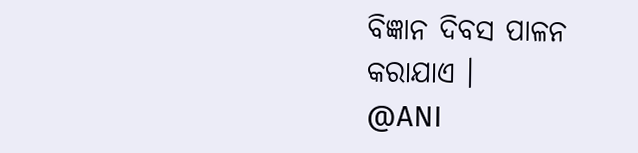ବିଜ୍ଞାନ ଦିବସ ପାଳନ କରାଯାଏ ।
@ANI